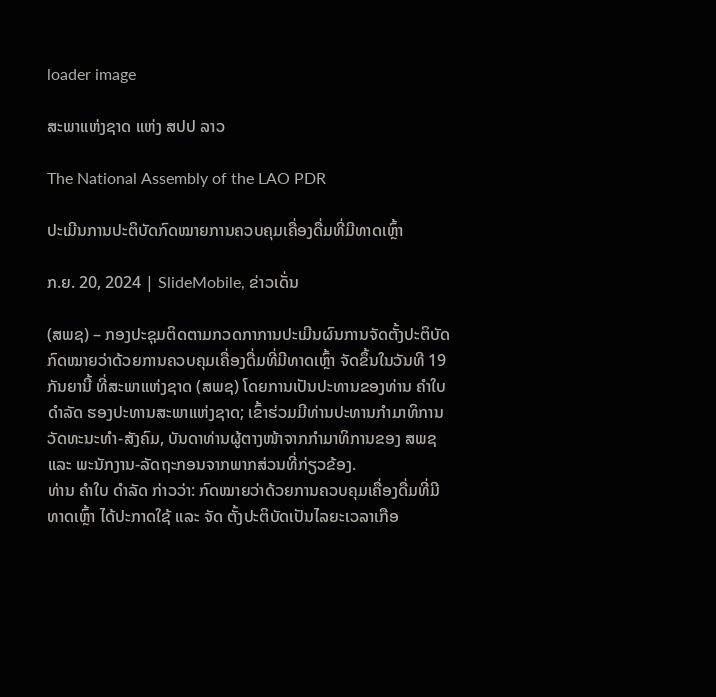loader image

ສະພາແຫ່ງຊາດ ແຫ່ງ ສປປ ລາວ

The National Assembly of the LAO PDR

ປະເມີນການປະຕິບັດກົດໝາຍການຄວບຄຸມເຄື່ອງດື່ມທີ່ມີທາດເຫຼົ້າ

ກ.ຍ. 20, 2024 | SlideMobile, ຂ່າວເດັ່ນ

(ສພຊ) – ກອງປະຊຸມຕິດຕາມກວດກາການປະເມີນຜົນການຈັດຕັ້ງປະຕິບັດກົດໝາຍວ່າດ້ວຍການຄວບຄຸມເຄື່ອງດື່ມທີ່ມີທາດເຫຼົ້າ ຈັດຂຶ້ນໃນວັນທີ 19 ກັນຍານີ້ ທີ່ສະພາແຫ່ງຊາດ (ສພຊ) ໂດຍການເປັນປະທານຂອງທ່ານ ຄໍາໃບ ດໍາລັດ ຮອງປະທານສະພາແຫ່ງຊາດ; ເຂົ້າຮ່ວມມີທ່ານປະທານກໍາມາທິການວັດທະນະທໍາ-ສັງຄົມ, ບັນດາທ່ານຜູ້ຕາງໜ້າຈາກກຳມາທິການຂອງ ສພຊ ແລະ ພະນັກງານ-ລັດຖະກອນຈາກພາກສ່ວນທີ່ກ່ຽວຂ້ອງ.
ທ່ານ ຄໍາໃບ ດໍາລັດ ກ່າວວ່າ: ກົດໝາຍວ່າດ້ວຍການຄວບຄຸມເຄື່ອງດື່ມທີ່ມີທາດເຫຼົ້າ ໄດ້ປະກາດໃຊ້ ແລະ ຈັດ ຕັ້ງປະຕິບັດເປັນໄລຍະເວລາເກືອ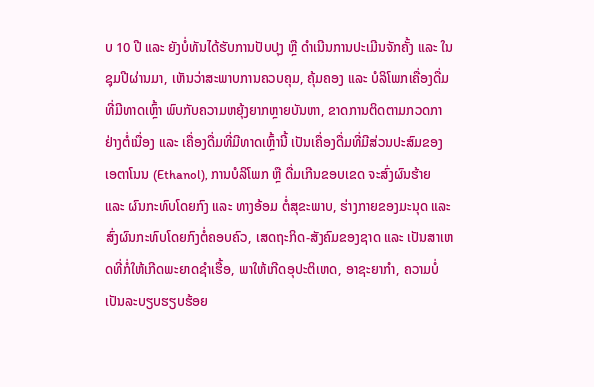ບ 10 ປີ ແລະ ຍັງບໍ່ທັນໄດ້ຮັບການປັບປຸງ ຫຼື ດໍາເນີນການປະເມີນຈັກຄັ້ງ ແລະ ໃນຊຸມປີຜ່ານມາ, ເຫັນວ່າສະພາບການຄວບຄຸມ, ຄຸ້ມຄອງ ແລະ ບໍລິໂພກເຄື່ອງດື່ມທີ່ມີທາດເຫົ້ຼາ ພົບກັບຄວາມຫຍຸ້ງຍາກຫຼາຍບັນຫາ, ຂາດການຕິດຕາມກວດກາຢ່າງຕໍ່ເນື່ອງ ແລະ ເຄື່ອງດື່ມທີ່ມີທາດເຫຼົ້ານີ້ ເປັນເຄື່ອງດື່ມທີ່ມີສ່ວນປະສົມຂອງເອຕາໂນນ (Ethanol), ການບໍລິໂພກ ຫຼື ດື່ມເກີນຂອບເຂດ ຈະສົ່ງຜົນຮ້າຍ ແລະ ຜົນກະທົບໂດຍກົງ ແລະ ທາງອ້ອມ ຕໍ່ສຸຂະພາບ, ຮ່າງກາຍຂອງມະນຸດ ແລະ ສົ່ງຜົນກະທົບໂດຍກົງຕໍ່ຄອບຄົວ, ເສດຖະກິດ-ສັງຄົມຂອງຊາດ ແລະ ເປັນສາເຫດທີ່ກໍ່ໃຫ້ເກີດພະຍາດຊຳເຮື້ອ, ພາໃຫ້ເກີດອຸປະຕິເຫດ, ອາຊະຍາກຳ, ຄວາມບໍ່ເປັນລະບຽບຮຽບຮ້ອຍ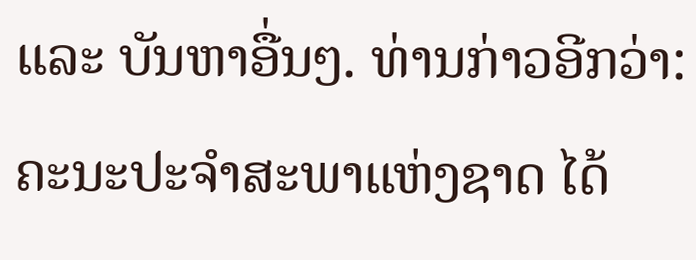ແລະ ບັນຫາອື່ນໆ. ທ່ານກ່າວອີກວ່າ: ຄະນະປະຈໍາສະພາແຫ່ງຊາດ ໄດ້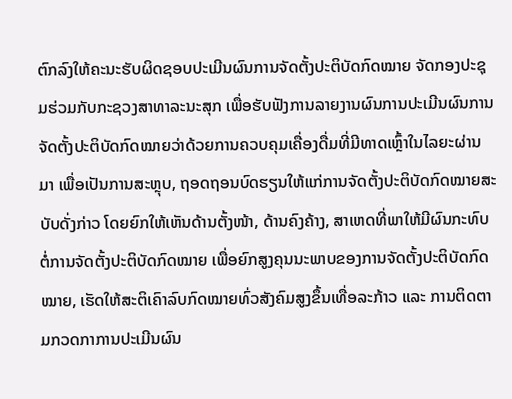ຕົກລົງໃຫ້ຄະນະຮັບຜິດຊອບປະເມີນຜົນການຈັດຕັ້ງປະຕິບັດກົດໝາຍ ຈັດກອງປະຊຸມຮ່ວມກັບກະຊວງສາທາລະນະສຸກ ເພື່ອຮັບຟັງການລາຍງານຜົນການປະເມີນຜົນການ ຈັດຕັ້ງປະຕິບັດກົດໝາຍວ່າດ້ວຍການຄວບຄຸມເຄື່ອງດື່ມທີ່ມີທາດເຫຼົ້າໃນໄລຍະຜ່ານມາ ເພື່ອເປັນການສະຫຼຸບ, ຖອດຖອນບົດຮຽນໃຫ້ແກ່ການຈັດຕັ້ງປະຕິບັດກົດໝາຍສະບັບດັ່ງກ່າວ ໂດຍຍົກໃຫ້ເຫັນດ້ານຕັ້ງໜ້າ, ດ້ານຄົງຄ້າງ, ສາເຫດທີ່ພາໃຫ້ມີຜົນກະທົບຕໍ່ການຈັດຕັ້ງປະຕິບັດກົດໝາຍ ເພື່ອຍົກສູງຄຸນນະພາບຂອງການຈັດຕັ້ງປະຕິບັດກົດໝາຍ, ເຮັດໃຫ້ສະຕິເຄົາລົບກົດໝາຍທົ່ວສັງຄົມສູງຂຶ້ນເທື່ອລະກ້າວ ແລະ ການຕິດຕາມກວດກາການປະເມີນຜົນ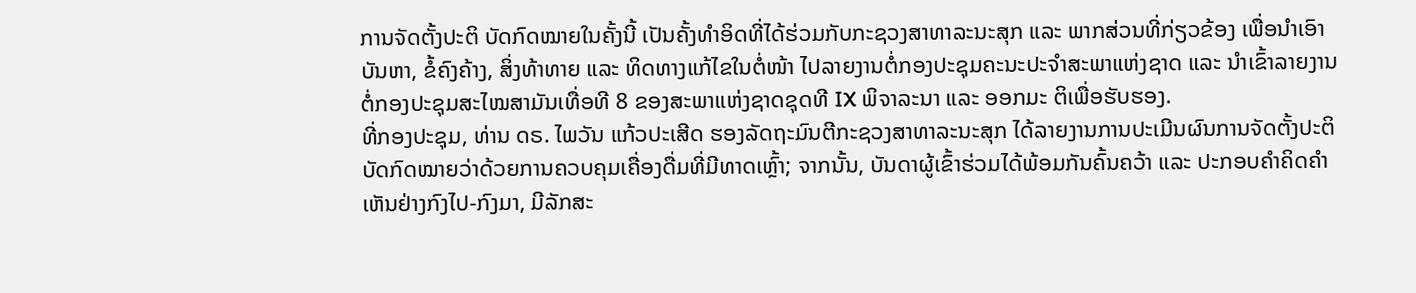ການຈັດຕັ້ງປະຕິ ບັດກົດໝາຍໃນຄັ້ງນີ້ ເປັນຄັ້ງທຳອິດທີ່ໄດ້ຮ່ວມກັບກະຊວງສາທາລະນະສຸກ ແລະ ພາກສ່ວນທີ່ກ່ຽວຂ້ອງ ເພື່ອນຳເອົາບັນຫາ, ຂໍ້ຄົງຄ້າງ, ສິ່ງທ້າທາຍ ແລະ ທິດທາງແກ້ໄຂໃນຕໍ່ໜ້າ ໄປລາຍງານຕໍ່ກອງປະຊຸມຄະນະປະຈຳສະພາແຫ່ງຊາດ ແລະ ນຳເຂົ້າລາຍງານຕໍ່ກອງປະຊຸມສະໄໝສາມັນເທື່ອທີ 8 ຂອງສະພາແຫ່ງຊາດຊຸດທີ IX ພິຈາລະນາ ແລະ ອອກມະ ຕິເພື່ອຮັບຮອງ.
ທີ່ກອງປະຊຸມ, ທ່ານ ດຣ. ໄພວັນ ແກ້ວປະເສີດ ຮອງລັດຖະມົນຕີກະຊວງສາທາລະນະສຸກ ໄດ້ລາຍງານການປະເມີນຜົນການຈັດຕັ້ງປະຕິບັດກົດໝາຍວ່າດ້ວຍການຄວບຄຸມເຄື່ອງດື່ມທີ່ມີທາດເຫຼົ້າ; ຈາກນັ້ນ, ບັນດາຜູ້ເຂົ້າຮ່ວມໄດ້ພ້ອມກັນຄົ້ນຄວ້າ ແລະ ປະກອບຄຳຄິດຄຳເຫັນຢ່າງກົງໄປ-ກົງມາ, ມີລັກສະ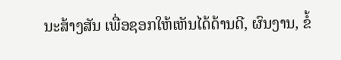ນະສ້າງສັນ ເພື່ອຊອກໃຫ້ເຫັນໄດ້ດ້ານດີ, ຜົນງານ, ຂໍ້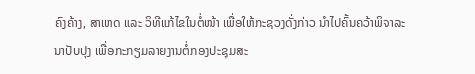ຄົງຄ້າງ, ສາເຫດ ແລະ ວິທີແກ້ໄຂໃນຕໍ່ໜ້າ ເພື່ອໃຫ້ກະຊວງດັ່ງກ່າວ ນຳໄປຄົ້ນຄວ້າພິຈາລະນາປັບປຸງ ເພື່ອກະກຽມລາຍງານຕໍ່ກອງປະຊຸມສະ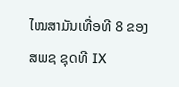ໄໝສາມັນເທື່ອທີ 8 ຂອງ ສພຊ ຊຸດທີ IX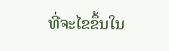ທີ່ຈະໄຂຂຶ້ນໃນ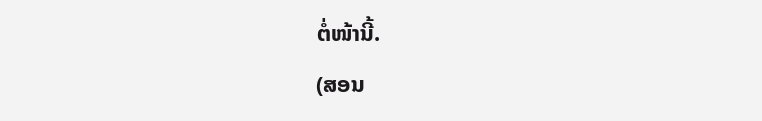ຕໍ່ໜ້ານີ້.
(ສອນ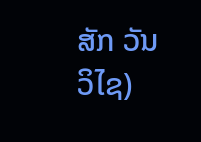ສັກ ວັນວິໄຊ)